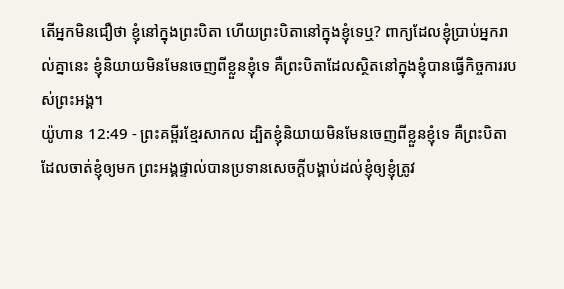តើអ្នកមិនជឿថា ខ្ញុំនៅក្នុងព្រះបិតា ហើយព្រះបិតានៅក្នុងខ្ញុំទេឬ? ពាក្យដែលខ្ញុំប្រាប់អ្នករាល់គ្នានេះ ខ្ញុំនិយាយមិនមែនចេញពីខ្លួនខ្ញុំទេ គឺព្រះបិតាដែលស្ថិតនៅក្នុងខ្ញុំបានធ្វើកិច្ចការរបស់ព្រះអង្គ។
យ៉ូហាន 12:49 - ព្រះគម្ពីរខ្មែរសាកល ដ្បិតខ្ញុំនិយាយមិនមែនចេញពីខ្លួនខ្ញុំទេ គឺព្រះបិតាដែលចាត់ខ្ញុំឲ្យមក ព្រះអង្គផ្ទាល់បានប្រទានសេចក្ដីបង្គាប់ដល់ខ្ញុំឲ្យខ្ញុំត្រូវ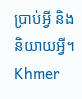ប្រាប់អ្វី និងនិយាយអ្វី។ Khmer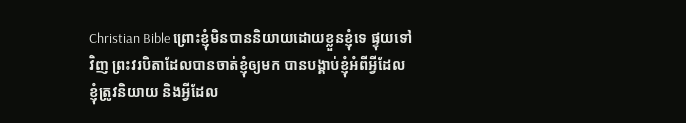Christian Bible ព្រោះខ្ញុំមិនបាននិយាយដោយខ្លួនខ្ញុំទេ ផ្ទុយទៅវិញ ព្រះវរបិតាដែលបានចាត់ខ្ញុំឲ្យមក បានបង្គាប់ខ្ញុំអំពីអ្វីដែលខ្ញុំត្រូវនិយាយ និងអ្វីដែល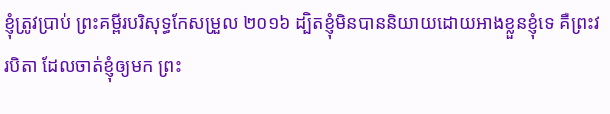ខ្ញុំត្រូវប្រាប់ ព្រះគម្ពីរបរិសុទ្ធកែសម្រួល ២០១៦ ដ្បិតខ្ញុំមិនបាននិយាយដោយអាងខ្លួនខ្ញុំទេ គឺព្រះវរបិតា ដែលចាត់ខ្ញុំឲ្យមក ព្រះ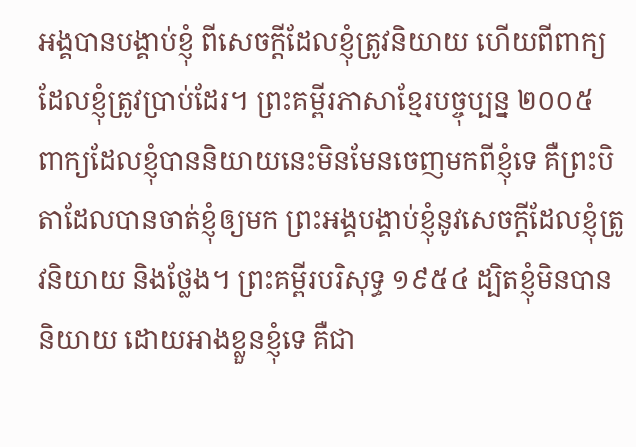អង្គបានបង្គាប់ខ្ញុំ ពីសេចក្តីដែលខ្ញុំត្រូវនិយាយ ហើយពីពាក្យដែលខ្ញុំត្រូវប្រាប់ដែរ។ ព្រះគម្ពីរភាសាខ្មែរបច្ចុប្បន្ន ២០០៥ ពាក្យដែលខ្ញុំបាននិយាយនេះមិនមែនចេញមកពីខ្ញុំទេ គឺព្រះបិតាដែលបានចាត់ខ្ញុំឲ្យមក ព្រះអង្គបង្គាប់ខ្ញុំនូវសេចក្ដីដែលខ្ញុំត្រូវនិយាយ និងថ្លែង។ ព្រះគម្ពីរបរិសុទ្ធ ១៩៥៤ ដ្បិតខ្ញុំមិនបាននិយាយ ដោយអាងខ្លួនខ្ញុំទេ គឺជា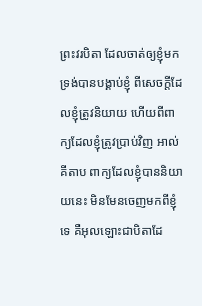ព្រះវរបិតា ដែលចាត់ឲ្យខ្ញុំមក ទ្រង់បានបង្គាប់ខ្ញុំ ពីសេចក្ដីដែលខ្ញុំត្រូវនិយាយ ហើយពីពាក្យដែលខ្ញុំត្រូវប្រាប់វិញ អាល់គីតាប ពាក្យដែលខ្ញុំបាននិយាយនេះ មិនមែនចេញមកពីខ្ញុំទេ គឺអុលឡោះជាបិតាដែ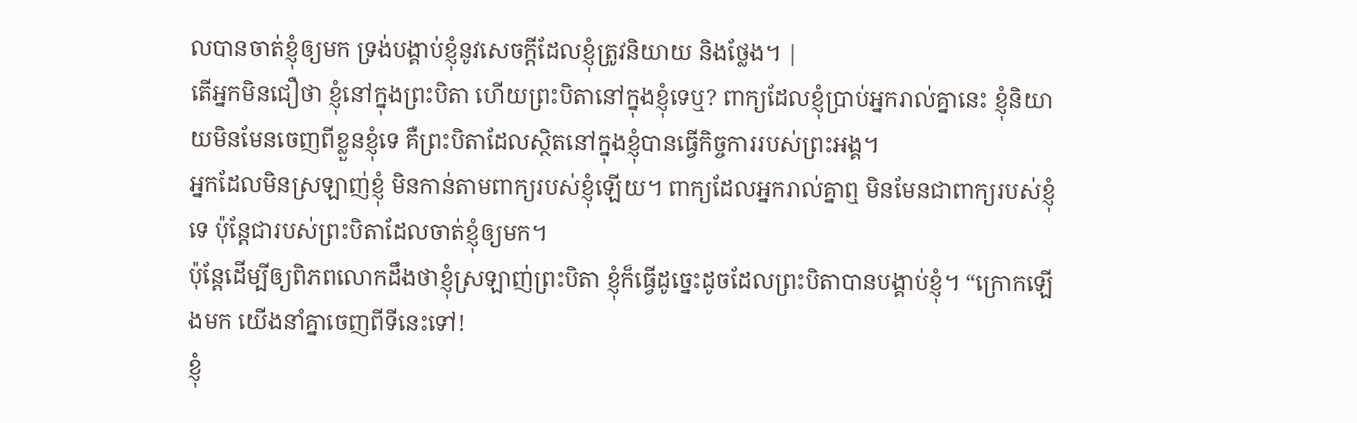លបានចាត់ខ្ញុំឲ្យមក ទ្រង់បង្គាប់ខ្ញុំនូវសេចក្ដីដែលខ្ញុំត្រូវនិយាយ និងថ្លែង។ |
តើអ្នកមិនជឿថា ខ្ញុំនៅក្នុងព្រះបិតា ហើយព្រះបិតានៅក្នុងខ្ញុំទេឬ? ពាក្យដែលខ្ញុំប្រាប់អ្នករាល់គ្នានេះ ខ្ញុំនិយាយមិនមែនចេញពីខ្លួនខ្ញុំទេ គឺព្រះបិតាដែលស្ថិតនៅក្នុងខ្ញុំបានធ្វើកិច្ចការរបស់ព្រះអង្គ។
អ្នកដែលមិនស្រឡាញ់ខ្ញុំ មិនកាន់តាមពាក្យរបស់ខ្ញុំឡើយ។ ពាក្យដែលអ្នករាល់គ្នាឮ មិនមែនជាពាក្យរបស់ខ្ញុំទេ ប៉ុន្តែជារបស់ព្រះបិតាដែលចាត់ខ្ញុំឲ្យមក។
ប៉ុន្តែដើម្បីឲ្យពិភពលោកដឹងថាខ្ញុំស្រឡាញ់ព្រះបិតា ខ្ញុំក៏ធ្វើដូច្នេះដូចដែលព្រះបិតាបានបង្គាប់ខ្ញុំ។ “ក្រោកឡើងមក យើងនាំគ្នាចេញពីទីនេះទៅ!
ខ្ញុំ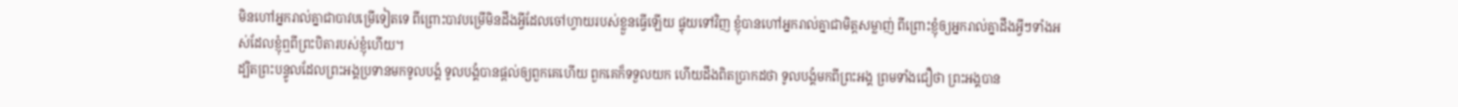មិនហៅអ្នករាល់គ្នាជាបាវបម្រើទៀតទេ ពីព្រោះបាវបម្រើមិនដឹងអ្វីដែលចៅហ្វាយរបស់ខ្លួនធ្វើឡើយ ផ្ទុយទៅវិញ ខ្ញុំបានហៅអ្នករាល់គ្នាជាមិត្តសម្លាញ់ ពីព្រោះខ្ញុំឲ្យអ្នករាល់គ្នាដឹងអ្វីៗទាំងអស់ដែលខ្ញុំឮពីព្រះបិតារបស់ខ្ញុំហើយ។
ដ្បិតព្រះបន្ទូលដែលព្រះអង្គប្រទានមកទូលបង្គំ ទូលបង្គំបានផ្ដល់ឲ្យពួកគេហើយ ពួកគេក៏ទទួលយក ហើយដឹងពិតប្រាកដថា ទូលបង្គំមកពីព្រះអង្គ ព្រមទាំងជឿថា ព្រះអង្គបាន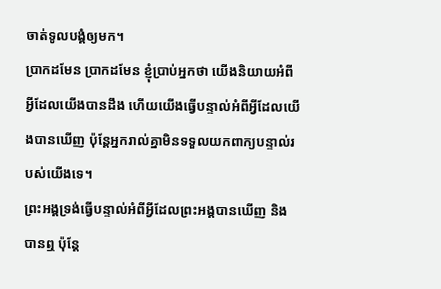ចាត់ទូលបង្គំឲ្យមក។
ប្រាកដមែន ប្រាកដមែន ខ្ញុំប្រាប់អ្នកថា យើងនិយាយអំពីអ្វីដែលយើងបានដឹង ហើយយើងធ្វើបន្ទាល់អំពីអ្វីដែលយើងបានឃើញ ប៉ុន្តែអ្នករាល់គ្នាមិនទទួលយកពាក្យបន្ទាល់របស់យើងទេ។
ព្រះអង្គទ្រង់ធ្វើបន្ទាល់អំពីអ្វីដែលព្រះអង្គបានឃើញ និងបានឮ ប៉ុន្តែ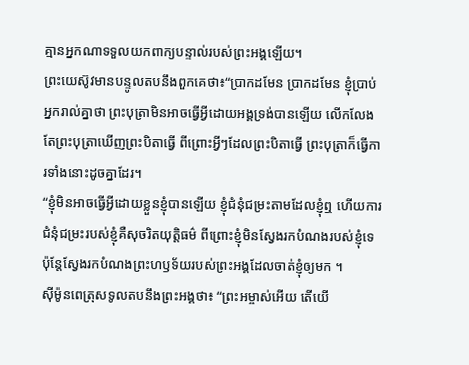គ្មានអ្នកណាទទួលយកពាក្យបន្ទាល់របស់ព្រះអង្គឡើយ។
ព្រះយេស៊ូវមានបន្ទូលតបនឹងពួកគេថា៖“ប្រាកដមែន ប្រាកដមែន ខ្ញុំប្រាប់អ្នករាល់គ្នាថា ព្រះបុត្រាមិនអាចធ្វើអ្វីដោយអង្គទ្រង់បានឡើយ លើកលែងតែព្រះបុត្រាឃើញព្រះបិតាធ្វើ ពីព្រោះអ្វីៗដែលព្រះបិតាធ្វើ ព្រះបុត្រាក៏ធ្វើការទាំងនោះដូចគ្នាដែរ។
“ខ្ញុំមិនអាចធ្វើអ្វីដោយខ្លួនខ្ញុំបានឡើយ ខ្ញុំជំនុំជម្រះតាមដែលខ្ញុំឮ ហើយការជំនុំជម្រះរបស់ខ្ញុំគឺសុចរិតយុត្តិធម៌ ពីព្រោះខ្ញុំមិនស្វែងរកបំណងរបស់ខ្ញុំទេ ប៉ុន្តែស្វែងរកបំណងព្រះហឫទ័យរបស់ព្រះអង្គដែលចាត់ខ្ញុំឲ្យមក ។
ស៊ីម៉ូនពេត្រុសទូលតបនឹងព្រះអង្គថា៖ “ព្រះអម្ចាស់អើយ តើយើ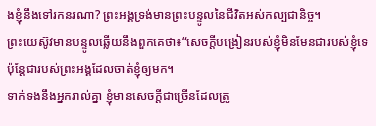ងខ្ញុំនឹងទៅរកនរណា? ព្រះអង្គទ្រង់មានព្រះបន្ទូលនៃជីវិតអស់កល្បជានិច្ច។
ព្រះយេស៊ូវមានបន្ទូលឆ្លើយនឹងពួកគេថា៖“សេចក្ដីបង្រៀនរបស់ខ្ញុំមិនមែនជារបស់ខ្ញុំទេ ប៉ុន្តែជារបស់ព្រះអង្គដែលចាត់ខ្ញុំឲ្យមក។
ទាក់ទងនឹងអ្នករាល់គ្នា ខ្ញុំមានសេចក្ដីជាច្រើនដែលត្រូ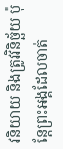វនិយាយ និងត្រូវវិនិច្ឆ័យ ប៉ុន្តែព្រះអង្គដែលចាត់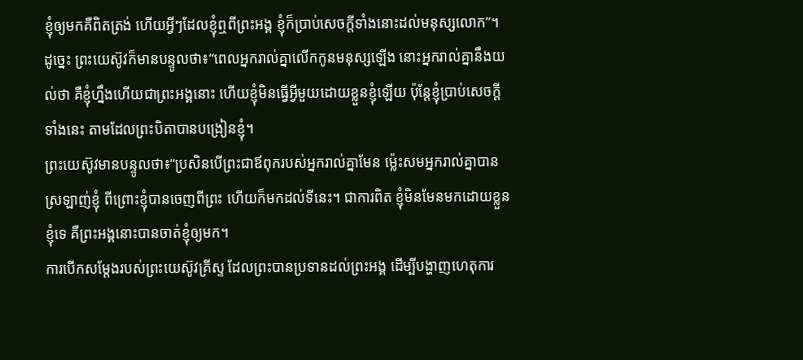ខ្ញុំឲ្យមកគឺពិតត្រង់ ហើយអ្វីៗដែលខ្ញុំឮពីព្រះអង្គ ខ្ញុំក៏ប្រាប់សេចក្ដីទាំងនោះដល់មនុស្សលោក”។
ដូច្នេះ ព្រះយេស៊ូវក៏មានបន្ទូលថា៖“ពេលអ្នករាល់គ្នាលើកកូនមនុស្សឡើង នោះអ្នករាល់គ្នានឹងយល់ថា គឺខ្ញុំហ្នឹងហើយជាព្រះអង្គនោះ ហើយខ្ញុំមិនធ្វើអ្វីមួយដោយខ្លួនខ្ញុំឡើយ ប៉ុន្តែខ្ញុំប្រាប់សេចក្ដីទាំងនេះ តាមដែលព្រះបិតាបានបង្រៀនខ្ញុំ។
ព្រះយេស៊ូវមានបន្ទូលថា៖“ប្រសិនបើព្រះជាឪពុករបស់អ្នករាល់គ្នាមែន ម្ល៉េះសមអ្នករាល់គ្នាបានស្រឡាញ់ខ្ញុំ ពីព្រោះខ្ញុំបានចេញពីព្រះ ហើយក៏មកដល់ទីនេះ។ ជាការពិត ខ្ញុំមិនមែនមកដោយខ្លួនខ្ញុំទេ គឺព្រះអង្គនោះបានចាត់ខ្ញុំឲ្យមក។
ការបើកសម្ដែងរបស់ព្រះយេស៊ូវគ្រីស្ទ ដែលព្រះបានប្រទានដល់ព្រះអង្គ ដើម្បីបង្ហាញហេតុការ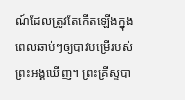ណ៍ដែលត្រូវតែកើតឡើងក្នុងពេលឆាប់ៗឲ្យបាវបម្រើរបស់ព្រះអង្គឃើញ។ ព្រះគ្រីស្ទបា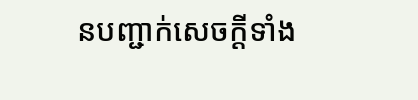នបញ្ជាក់សេចក្ដីទាំង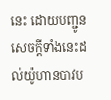នេះ ដោយបញ្ជូនសេចក្ដីទាំងនេះដល់យ៉ូហានបាវប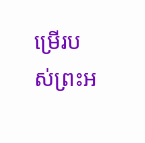ម្រើរបស់ព្រះអ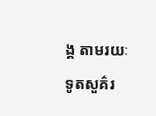ង្គ តាមរយៈទូតសួគ៌រ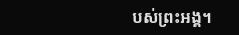បស់ព្រះអង្គ។